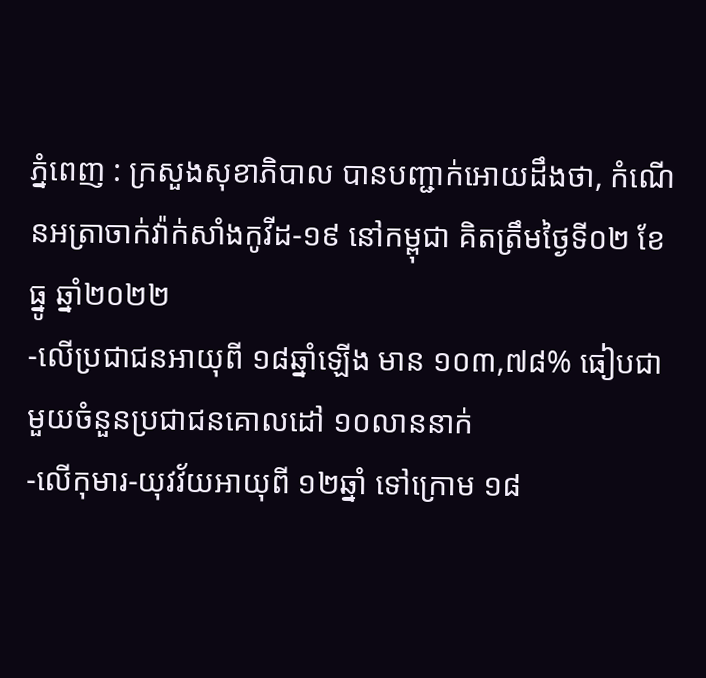ភ្នំពេញ : ក្រសួងសុខាភិបាល បានបញ្ជាក់អោយដឹងថា, កំណេីនអត្រាចាក់វ៉ាក់សាំងកូវីដ-១៩ នៅកម្ពុជា គិតត្រឹមថ្ងៃទី០២ ខែធ្នូ ឆ្នាំ២០២២
-លើប្រជាជនអាយុពី ១៨ឆ្នាំឡើង មាន ១០៣,៧៨% ធៀបជាមួយចំនួនប្រជាជនគោលដៅ ១០លាននាក់
-លើកុមារ-យុវវ័យអាយុពី ១២ឆ្នាំ ទៅក្រោម ១៨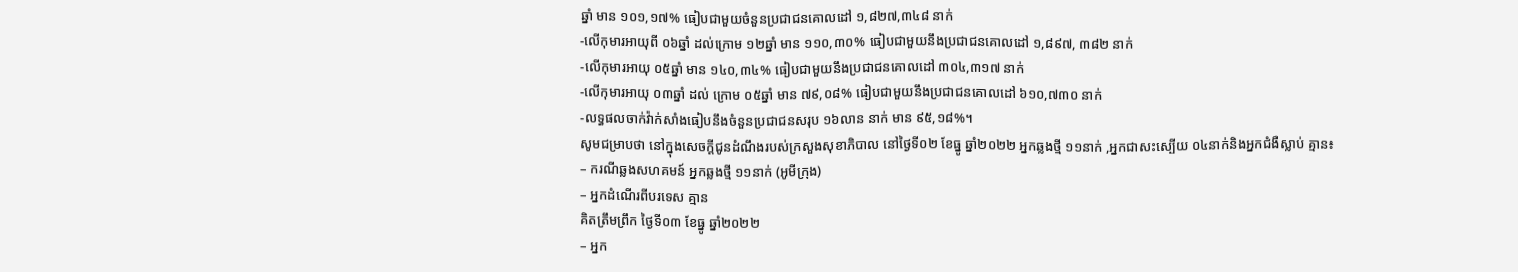ឆ្នាំ មាន ១០១,១៧% ធៀបជាមួយចំនួនប្រជាជនគោលដៅ ១,៨២៧,៣៤៨ នាក់
-លើកុមារអាយុពី ០៦ឆ្នាំ ដល់ក្រោម ១២ឆ្នាំ មាន ១១០,៣០% ធៀបជាមួយនឹងប្រជាជនគោលដៅ ១,៨៩៧, ៣៨២ នាក់
-លើកុមារអាយុ ០៥ឆ្នាំ មាន ១៤០,៣៤% ធៀបជាមួយនឹងប្រជាជនគោលដៅ ៣០៤,៣១៧ នាក់
-លើកុមារអាយុ ០៣ឆ្នាំ ដល់ ក្រោម ០៥ឆ្នាំ មាន ៧៩,០៨% ធៀបជាមួយនឹងប្រជាជនគោលដៅ ៦១០,៧៣០ នាក់
-លទ្ធផលចាក់វ៉ាក់សាំងធៀបនឹងចំនួនប្រជាជនសរុប ១៦លាន នាក់ មាន ៩៥,១៨%។
សូមជម្រាបថា នៅក្នុងសេចក្ដីជូនដំណឹងរបស់ក្រសួងសុខាភិបាល នៅថ្ងៃទី០២ ខែធ្នូ ឆ្នាំ២០២២ អ្នកឆ្លងថ្មី ១១នាក់ ,អ្នកជាសះស្បើយ ០៤នាក់និងអ្នកជំងឺស្លាប់ គ្មាន៖
– ករណីឆ្លងសហគមន៍ អ្នកឆ្លងថ្មី ១១នាក់ (អូមីក្រុង)
– អ្នកដំណើរពីបរទេស គ្មាន
គិតត្រឹមព្រឹក ថ្ងៃទី០៣ ខែធ្នូ ឆ្នាំ២០២២
– អ្នក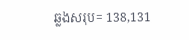ឆ្លងសរុប= 138,131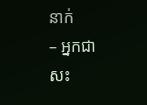នាក់
– អ្នកជាសះ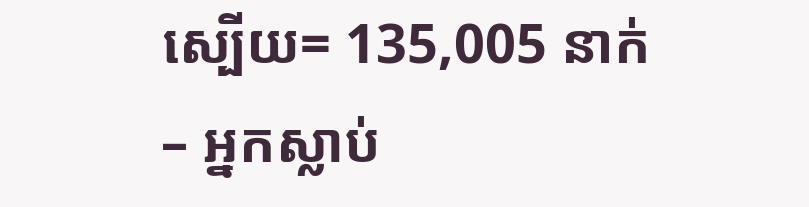ស្បើយ= 135,005 នាក់
– អ្នកស្លាប់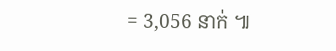= 3,056 នាក់ ៕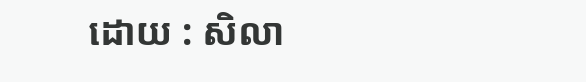ដោយ : សិលា